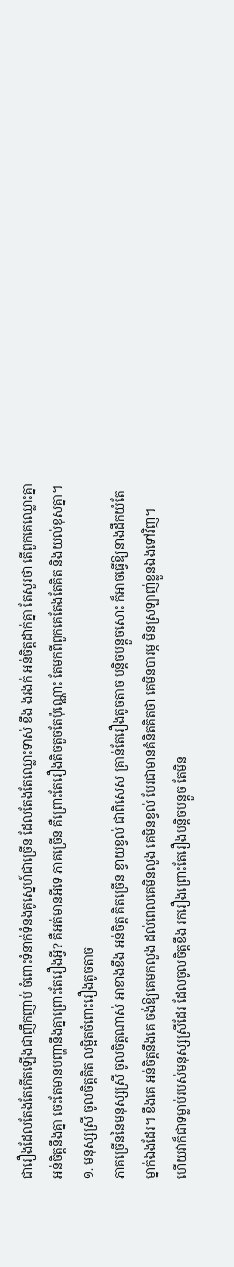ជារឿងដែលតែងតែកើតឡើងជាញឹកញាប់ ចំពោះទំនាក់ទំនងគូស្នេហ៍ជាច្រើន ដែលតែងតែឈ្លោះទាស់ ខឹង ងរងក់ អន់ចិត្តដាក់គ្នា តែសួរថា តើពួកគេឈ្លោះគ្នា អន់ចិត្តនឹងគ្នា ចេះតែមានបញ្ហានឹងគ្នាព្រោះតែរឿងអ្វី? គឺអត់មានអីទេ ភាគច្រើន គឺព្រោះតែរឿងតិចតួចតែប៉ុណ្ណោះ តែមកពីពួកគេតែងតែគិត និងយល់ខុសគ្នា។
១. មនុស្សស្រី ចូលចិត្តគិត លម្អិតចំពោះរឿងតូចតាច
ភាគច្រើននៃមនុស្សស្រី ចូលចិត្តណាស់ អាខាងខឹង អន់ចិត្ត គិតច្រើន ខ្វាយខ្វល់ ជាពិសេស គ្រាន់តែរឿងតូចតាច បន្តិចបន្តួចសោះ ក៏អាចធ្វើឱ្យនាងដឹកយំតែម្នាក់ឯងដែរ។ ខឹងគេ អន់ចិត្តនឹងគេ ចង់ឱ្យគេមកលួង ដល់ពេលគេមិនលួង គេមិនខ្វល់ បែរជាមានគំនិតគិតថា គេមិនបារម្ភ មិនស្រឡាញ់ខ្លួនឯងទៅវិញ។
ហើយវាក៏ជាទម្លាប់របស់មនុស្សស្រីដែរ ដែលចូលចិត្តខឹង រករឿងព្រោះតែរឿងបន្តិចបន្តួច តែមិន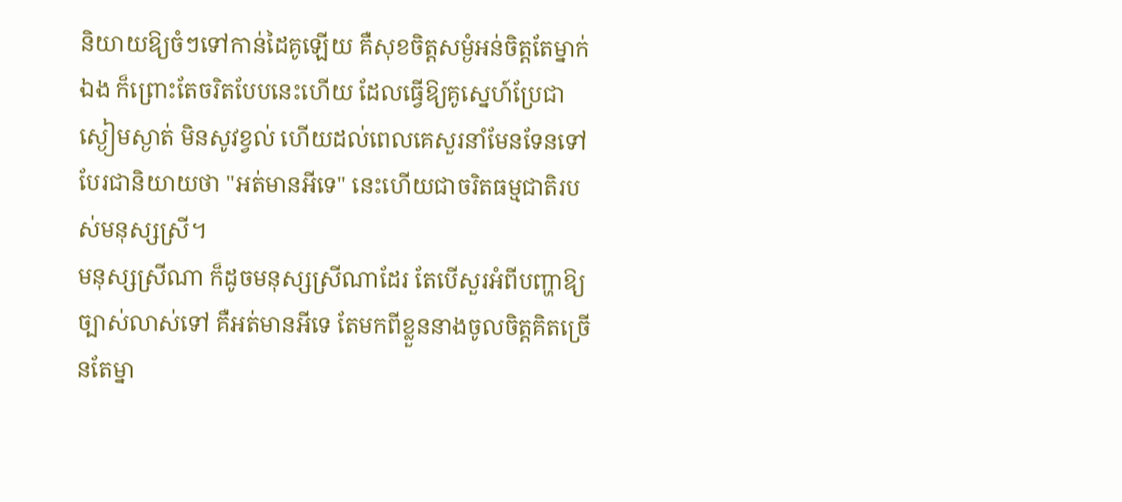និយាយឱ្យចំៗទៅកាន់ដៃគូឡើយ គឺសុខចិត្តសម្ងំអន់ចិត្តតែម្នាក់ឯង ក៏ព្រោះតែចរិតបែបនេះហើយ ដែលធ្វើឱ្យគូស្នេហ៍ប្រែជាស្ងៀមស្ងាត់ មិនសូវខ្វល់ ហើយដល់ពេលគេសួរនាំមែនទែនទៅ បែរជានិយាយថា "អត់មានអីទេ" នេះហើយជាចរិតធម្មជាតិរបស់មនុស្សស្រី។
មនុស្សស្រីណា ក៏ដូចមនុស្សស្រីណាដែរ តែបើសួរអំពីបញ្ហាឱ្យច្បាស់លាស់ទៅ គឺអត់មានអីទេ តែមកពីខ្លួននាងចូលចិត្តគិតច្រើនតែម្នា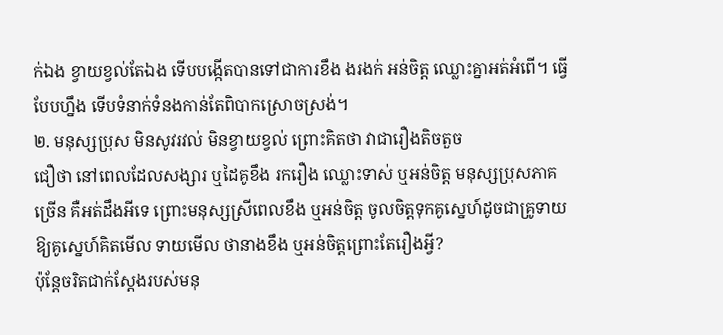ក់ឯង ខ្វាយខ្វល់តែឯង ទើបបង្កើតបានទៅជាការខឹង ងរងក់ អន់ចិត្ត ឈ្លោះគ្នាអត់អំពើ។ ធ្វើបែបហ្នឹង ទើបទំនាក់ទំនងកាន់តែពិបាកស្រោចស្រង់។
២. មនុស្សប្រុស មិនសូវរវល់ មិនខ្វាយខ្វល់ ព្រោះគិតថា វាជារឿងតិចតួច
ជឿថា នៅពេលដែលសង្សារ ឬដៃគូខឹង រករឿង ឈ្លោះទាស់ ឬអន់ចិត្ត មនុស្សប្រុសភាគច្រើន គឺអត់ដឹងអីទេ ព្រោះមនុស្សស្រីពេលខឹង ឬអន់ចិត្ត ចូលចិត្តទុកគូស្នេហ៍ដូចជាគ្រូទាយ ឱ្យគូស្នេហ៍គិតមើល ទាយមើល ថានាងខឹង ឬអន់ចិត្តព្រោះតែរឿងអ្វី?
ប៉ុន្តែចរិតជាក់ស្ដែងរបស់មនុ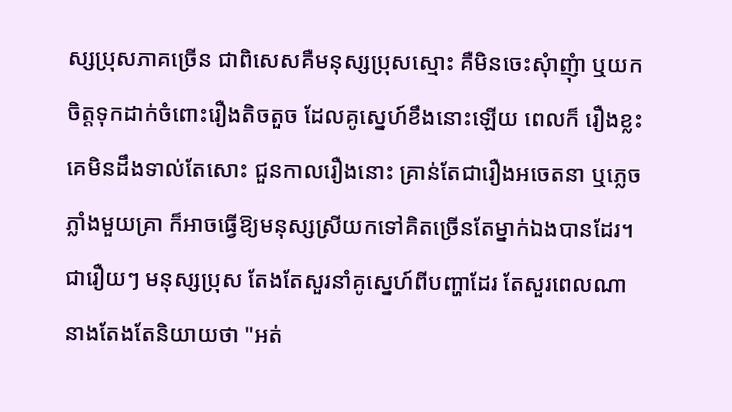ស្សប្រុសភាគច្រើន ជាពិសេសគឺមនុស្សប្រុសស្មោះ គឺមិនចេះសុំាញុំា ឬយកចិត្តទុកដាក់ចំពោះរឿងតិចតួច ដែលគូស្នេហ៍ខឹងនោះឡើយ ពេលក៏ រឿងខ្លះ គេមិនដឹងទាល់តែសោះ ជួនកាលរឿងនោះ គ្រាន់តែជារឿងអចេតនា ឬភ្លេចភ្លាំងមួយគ្រា ក៏អាចធ្វើឱ្យមនុស្សស្រីយកទៅគិតច្រើនតែម្នាក់ឯងបានដែរ។
ជារឿយៗ មនុស្សប្រុស តែងតែសួរនាំគូស្នេហ៍ពីបញ្ហាដែរ តែសួរពេលណា នាងតែងតែនិយាយថា "អត់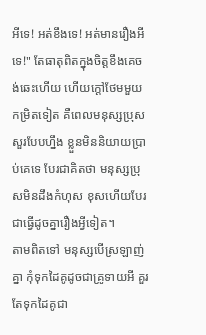អីទេ! អត់ខឹងទេ! អត់មានរឿងអីទេ!" តែធាតុពិតក្នុងចិត្តខឹងគេចង់ឆេះហើយ ហើយក្ដៅថែមមួយកម្រិតទៀត គឺពេលមនុស្សប្រុសសួរបែបហ្នឹង ខ្លួនមិននិយាយប្រាប់គេទេ បែរជាគិតថា មនុស្សប្រុសមិនដឹងកំហុស ខុសហើយបែរជាធ្វើដូចគ្នារឿងអ្វីទៀត។
តាមពិតទៅ មនុស្សបើស្រឡាញ់គ្នា កុំទុកដៃគូដូចជាគ្រូទាយអី គួរតែទុកដៃគូជា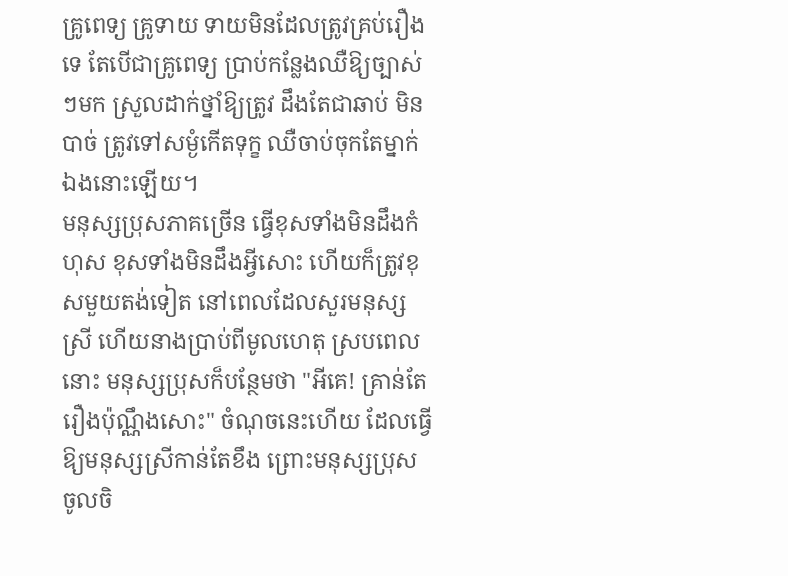គ្រូពេទ្យ គ្រូទាយ ទាយមិនដែលត្រូវគ្រប់រឿងទេ តែបើជាគ្រូពេទ្យ ប្រាប់កន្លែងឈឺឱ្យច្បាស់ៗមក ស្រួលដាក់ថ្នាំឱ្យត្រូវ ដឹងតែជាឆាប់ មិនបាច់ ត្រូវទៅសម្ងំកើតទុក្ខ ឈឺចាប់ចុកតែម្នាក់ឯងនោះឡើយ។
មនុស្សប្រុសភាគច្រើន ធ្វើខុសទាំងមិនដឹងកំហុស ខុសទាំងមិនដឹងអ្វីសោះ ហើយក៏ត្រូវខុសមួយតង់ទៀត នៅពេលដែលសួរមនុស្សស្រី ហើយនាងប្រាប់ពីមូលហេតុ ស្របពេលនោះ មនុស្សប្រុសក៏បន្ថែមថា "អីគេ! គ្រាន់តែរឿងប៉ុណ្ណឹងសោះ" ចំណុចនេះហើយ ដែលធ្វើឱ្យមនុស្សស្រីកាន់តែខឹង ព្រោះមនុស្សប្រុស ចូលចិ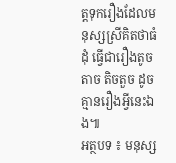ត្តទុករឿងដែលមនុស្សស្រីគិតថាធំដុំ ធ្វើជារឿងតូចតាច តិចតួច ដូចគ្មានរឿងអ្វីនេះឯង៕
អត្ថបទ ៖ មនុស្ស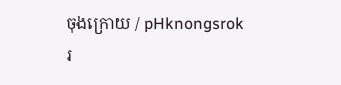ចុងក្រោយ / pHknongsrok
រ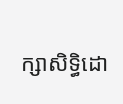ក្សាសិទ្ធិដោ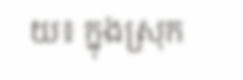យ៖ ក្នុងស្រុក